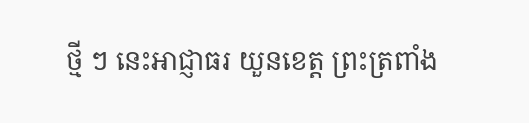ថ្មី ៗ នេះអាជ្ញាធរ យួនខេត្ត ព្រះត្រពាំង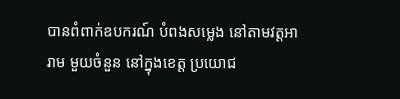បានពំពាក់ឧបករណ៍ បំពងសម្លេង នៅតាមវត្តអារាម មួយចំនួន នៅក្នុងខេត្ត ប្រយោជ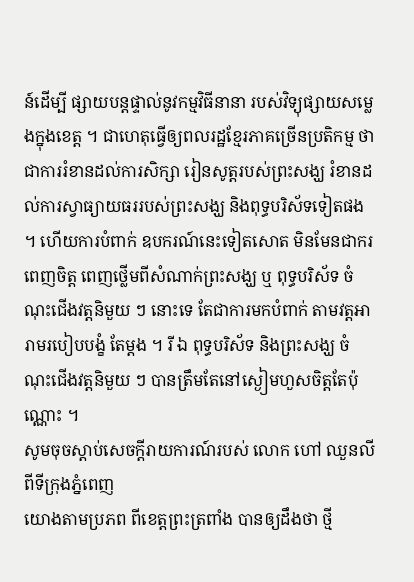ន៍ដើម្បី ផ្សាយបន្តផ្ទាល់នូវកម្មវិធីនានា របស់វិទ្យុផ្សាយសម្លេងក្នុងខេត្ត ។ ជាហេតុធ្វើឲ្យពលរដ្ឋខ្មែរភាគច្រើនប្រតិកម្ម ថាជាការរំខានដល់ការសិក្សា រៀនសូត្តរបស់ព្រះសង្ឃ រំខានដល់ការស្វាធ្យាយធររបស់ព្រះសង្ឃ និងពុទ្ធបរិស័ទទៀតផង ។ ហើយការបំពាក់ ឧបករណ៍នេះទៀតសោត មិនមែនជាករពេញចិត្ត ពេញថ្លើមពីសំណាក់ព្រះសង្ឃ ឬ ពុទ្ធបរិស័ទ ចំណុះជើងវត្តនិមួយ ៗ នោះទេ តែជាការមកបំពាក់ តាមវត្តអារាមរបៀបបង្ខំ តែម្ដង ។ រី ឯ ពុទ្ធបរិស័ទ និងព្រះសង្ឃ ចំណុះជើងវត្តនិមួយ ៗ បានត្រឹមតែនៅស្ងៀមហួសចិត្តតែប៉ុណ្ណោះ ។
សូមចុចស្តាប់សេចក្តីរាយការណ៍របស់ លោក ហៅ ឈួនលី ពីទីក្រុងភ្នំពេញ
យោងតាមប្រភព ពីខេត្តព្រះត្រពាំង បានឲ្យដឹងថា ថ្មី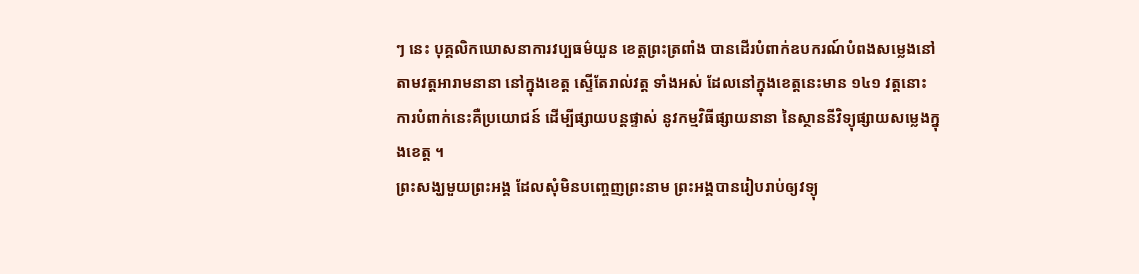ៗ នេះ បុគ្គលិកឃោសនាការវប្បធម៌យួន ខេត្តព្រះត្រពាំង បានដើរបំពាក់ឧបករណ៍បំពងសម្លេងនៅតាមវត្តអារាមនានា នៅក្នុងខេត្ត ស្ទើតែរាល់វត្ត ទាំងអស់ ដែលនៅក្នុងខេត្តនេះមាន ១៤១ វត្តនោះ ការបំពាក់នេះគឺប្រយោជន៍ ដើម្បីផ្សាយបន្តផ្ទាស់ នូវកម្មវិធីផ្សាយនានា នៃស្ថាននីវិទ្យុផ្សាយសម្លេងក្នុងខេត្ត ។
ព្រះសង្ឃមួយព្រះអង្គ ដែលសុំមិនបញ្ចេញព្រះនាម ព្រះអង្គបានរៀបរាប់ឲ្យវទ្យុ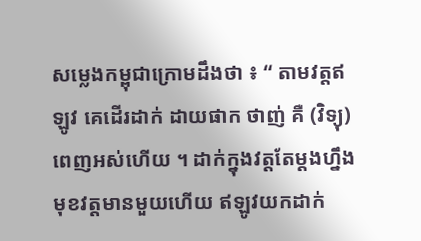សម្លេងកម្ពុជាក្រោមដឹងថា ៖ “ តាមវត្តឥឡូវ គេដើរដាក់ ដាយផាក ថាញ់ គឺ (វិទ្យុ) ពេញអស់ហើយ ។ ដាក់ក្នុងវត្តតែម្ដងហ្នឹង មុខវត្តមានមួយហើយ ឥឡូវយកដាក់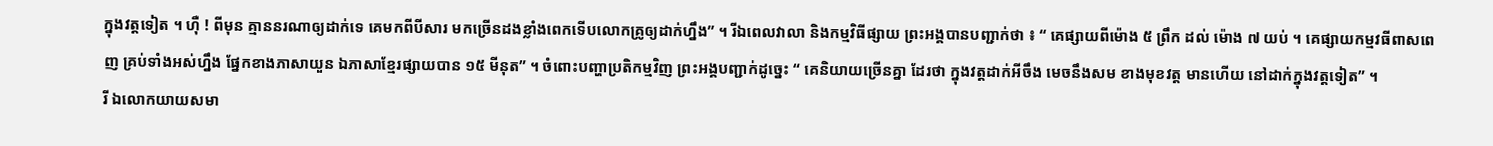ក្នុងវត្តទៀត ។ ហ៊ឺ ! ពីមុន គ្មាននរណាឲ្យដាក់ទេ គេមកពីបីសារ មកច្រើនដងខ្លាំងពេកទើបលោកគ្រូឲ្យដាក់ហ្នឹង” ។ រីឯពេលវាលា និងកម្មវិធីផ្សាយ ព្រះអង្គបានបញ្ជាក់ថា ៖ “ គេផ្សាយពីម៉ោង ៥ ព្រឹក ដល់ ម៉ោង ៧ យប់ ។ គេផ្សាយកម្មវធីពាសពេញ គ្រប់ទាំងអស់ហ្នឹង ផ្នែកខាងភាសាយួន ឯភាសាខ្មែរផ្សាយបាន ១៥ មីនុត” ។ ចំពោះបញ្ហាប្រតិកម្មវិញ ព្រះអង្គបញ្ជាក់ដូច្នេះ “ គេនិយាយច្រើនគ្នា ដែរថា ក្នុងវត្តដាក់អីចឹង មេចនឹងសម ខាងមុខវត្ត មានហើយ នៅដាក់ក្នុងវត្តទៀត” ។
រី ឯលោកយាយសមា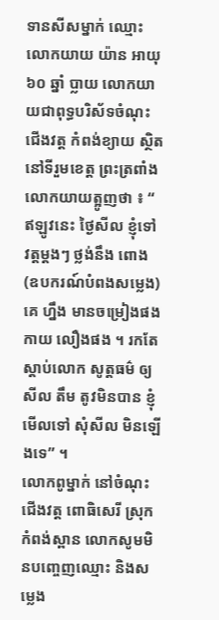ទានសីសម្នាក់ ឈ្មោះលោកយាយ យ៉ាន អាយុ ៦០ ឆ្នាំ ប្លាយ លោកយាយជាពុទ្ធបរិស័ទចំណុះជើងវត្ត កំពង់ខ្យាយ ស្ថិតនៅទីរួមខេត្ត ព្រះត្រពាំង លោកយាយត្អូញថា ៖ “ ឥឡូវនេះ ថ្ងៃសីល ខ្ញុំទៅ វត្តម្ដងៗ ថ្លង់នឹង ពោង (ឧបករណ៍បំពងសម្លេង) គេ ហ្នឹង មានចម្រៀងផង កាយ លឿងផង ។ រកតែស្ដាប់លោក សូត្តធម៌ ឲ្យ សីល តឹម តូវមិនបាន ខ្ញុំ មើលទៅ សុំសីល មិនឡើងទេ” ។
លោកពូម្នាក់ នៅចំណុះជើងវត្ត ពោធិសេរី ស្រុកកំពង់ស្ពាន លោកសូមមិនបញ្ចេញឈ្មោះ និងសម្លេង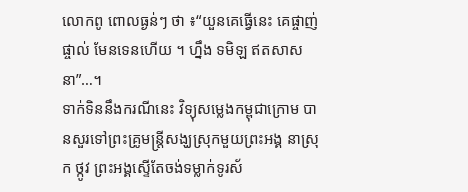លោកពូ ពោលធ្ងន់ៗ ថា ៖“យួនគេធ្វើនេះ គេផ្ចាញ់ ផ្ចាល់ មែនទេនហើយ ។ ហ្នឹង ទមិឡ ឥតសាសនា”…។
ទាក់ទិននឹងករណីនេះ វិទ្យុសម្លេងកម្ពុជាក្រោម បានសួរទៅព្រះគ្រូមន្រ្តីសង្ឃស្រុកមួយព្រះអង្គ នាស្រុក ថ្កូវ ព្រះអង្គស្ទើតែចង់ទម្លាក់ទូរស័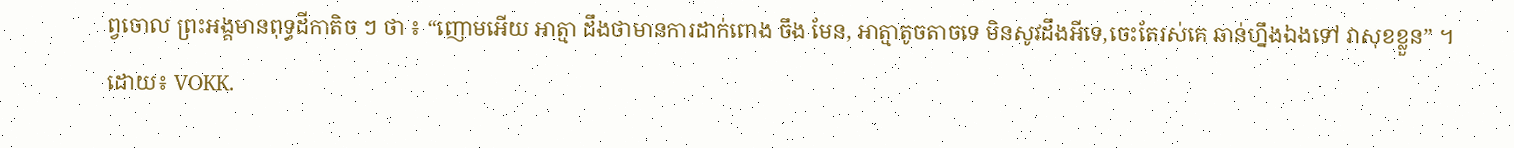ព្វចោល ព្រះអង្គមានពុទ្ធដីកាតិច ៗ ថា ៖ “ញោមអើយ អាត្មា ដឹងថាមានការដាក់ពោង ចឹង មែន, អាត្មាតូចតាចទេ មិនសូវដឹងអីទេ,ចេះតែរស់គេ ឆាន់ហ្នឹងឯងទៅ វាសុខខ្លួន” ។
ដោយ៖ VOKK.